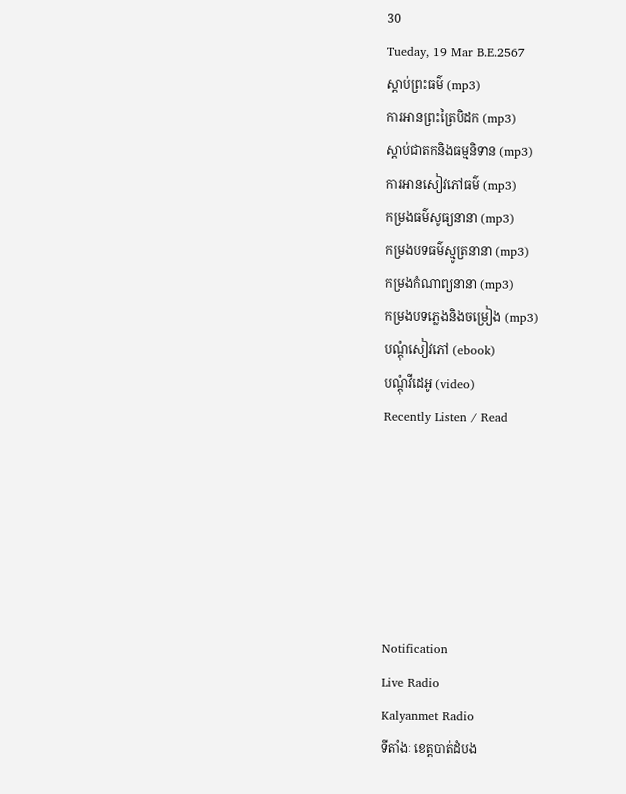30
Tueday, 19 Mar B.E.2567
ស្តាប់ព្រះធម៌ (mp3)
ការអានព្រះត្រៃបិដក (mp3)
ស្តាប់ជាតកនិងធម្មនិទាន (mp3)
ការអានសៀវភៅធម៌ (mp3)
កម្រងធម៌សូធ្យនានា (mp3)
កម្រងបទធម៌ស្មូត្រនានា (mp3)
កម្រងកំណាព្យនានា (mp3)
កម្រងបទភ្លេងនិងចម្រៀង (mp3)
បណ្តុំសៀវភៅ (ebook)
បណ្តុំវីដេអូ (video)
Recently Listen / Read






Notification
Live Radio
Kalyanmet Radio
ទីតាំងៈ ខេត្តបាត់ដំបង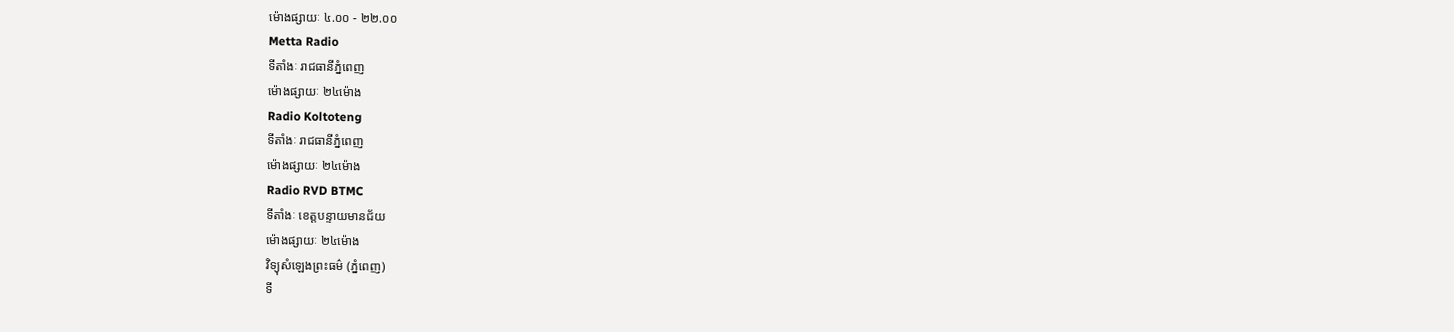ម៉ោងផ្សាយៈ ៤.០០ - ២២.០០
Metta Radio
ទីតាំងៈ រាជធានីភ្នំពេញ
ម៉ោងផ្សាយៈ ២៤ម៉ោង
Radio Koltoteng
ទីតាំងៈ រាជធានីភ្នំពេញ
ម៉ោងផ្សាយៈ ២៤ម៉ោង
Radio RVD BTMC
ទីតាំងៈ ខេត្តបន្ទាយមានជ័យ
ម៉ោងផ្សាយៈ ២៤ម៉ោង
វិទ្យុសំឡេងព្រះធម៌ (ភ្នំពេញ)
ទី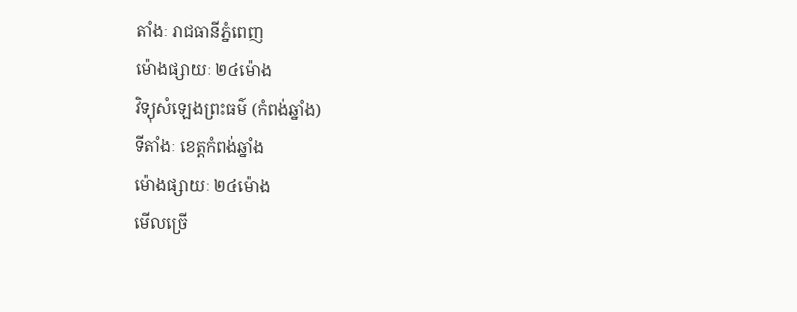តាំងៈ រាជធានីភ្នំពេញ
ម៉ោងផ្សាយៈ ២៤ម៉ោង
វិទ្យុសំឡេងព្រះធម៌ (កំពង់ឆ្នាំង)
ទីតាំងៈ ខេត្តកំពង់ឆ្នាំង
ម៉ោងផ្សាយៈ ២៤ម៉ោង
មើលច្រើ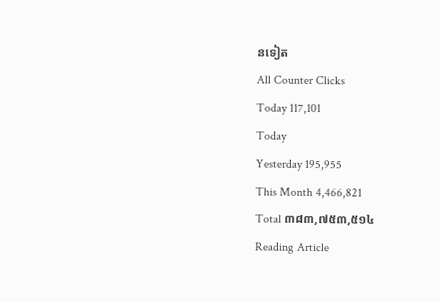នទៀត
All Counter Clicks
Today 117,101
Today
Yesterday 195,955
This Month 4,466,821
Total ៣៨៣,៧៥៣,៥១៤
Reading Article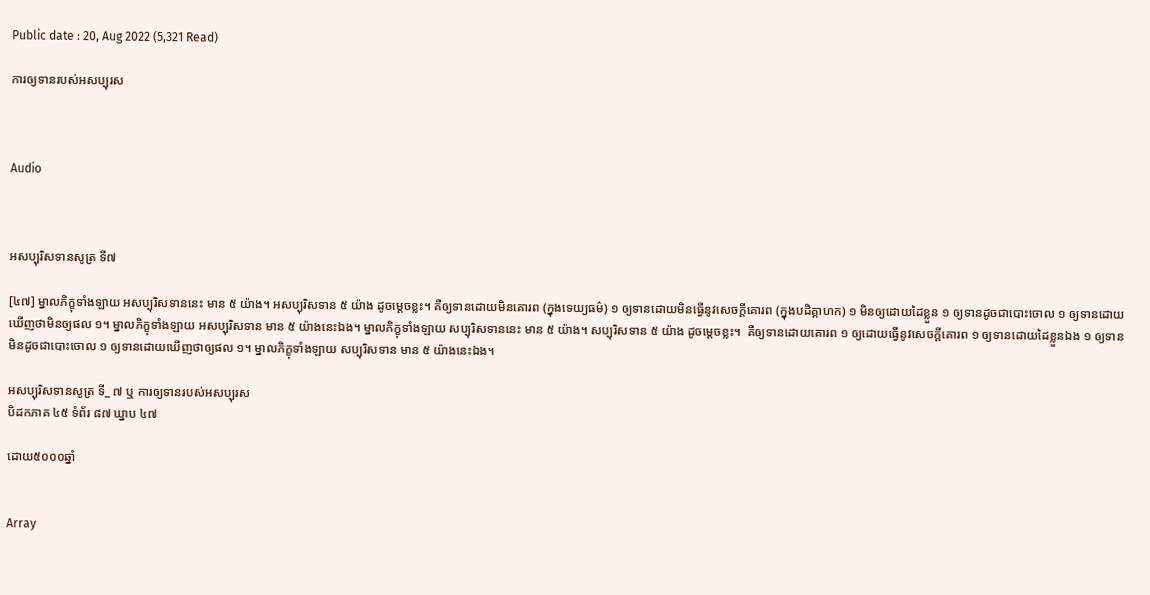Public date : 20, Aug 2022 (5,321 Read)

ការឲ្យទានរបស់អសប្បុរស



Audio



អសប្បុរិសទានសូត្រ ទី៧

[៤៧] ម្នាលភិក្ខុទាំងឡាយ អសប្បុរិសទាននេះ មាន ៥ យ៉ាង។ អសប្បុរិសទាន ៥ យ៉ាង ដូចម្តេចខ្លះ។ គឺឲ្យទានដោយមិនគោរព (ក្នុងទេយ្យធម៌) ១ ឲ្យទានដោយមិនធ្វើនូវសេចក្តីគោរព (ក្នុងបដិគ្គាហក) ១ មិនឲ្យដោយដៃខ្លួន ១ ឲ្យទានដូចជាបោះចោល ១ ឲ្យទានដោយឃើញថាមិនឲ្យផល ១។ ម្នាលភិក្ខុទាំងឡាយ អសប្បុរិសទាន មាន ៥ យ៉ាងនេះឯង។ ម្នាលភិក្ខុទាំងឡាយ សប្បុរិសទាននេះ មាន ៥ យ៉ាង។ សប្បុរិសទាន ៥ យ៉ាង ដូចម្តេចខ្លះ។  គឺឲ្យទានដោយគោរព ១ ឲ្យដោយធ្វើនូវសេចក្តីគោរព ១ ឲ្យទានដោយដៃខ្លួនឯង ១ ឲ្យទានមិនដូចជាបោះចោល ១ ឲ្យទានដោយឃើញថាឲ្យផល ១។ ម្នាលភិក្ខុទាំងឡាយ សប្បុរិសទាន មាន ៥ យ៉ាងនេះឯង។

អសប្បុរិសទានសូត្រ ទី_ ៧ ឬ ការឲ្យទានរបស់អសប្បុរស
បិដកភាគ ៤៥ ទំព័រ ៨៧ ឃ្នាប ៤៧

ដោយ៥០០០ឆ្នាំ


Array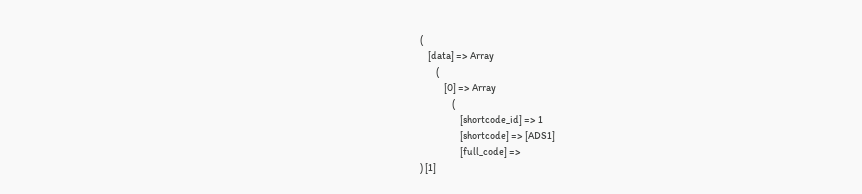(
    [data] => Array
        (
            [0] => Array
                (
                    [shortcode_id] => 1
                    [shortcode] => [ADS1]
                    [full_code] =>
) [1]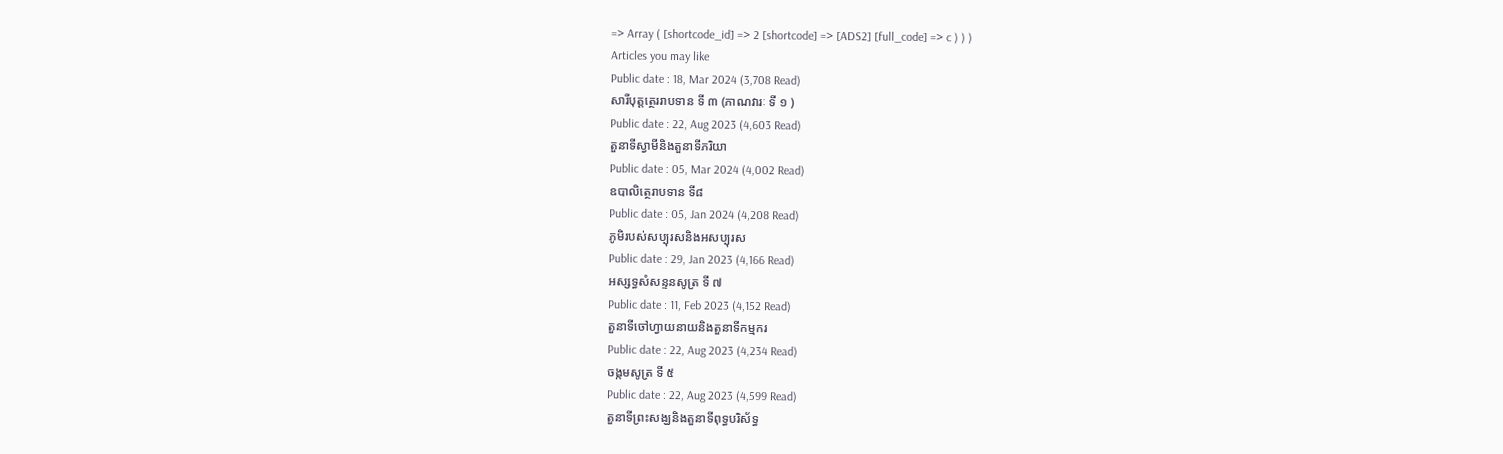=> Array ( [shortcode_id] => 2 [shortcode] => [ADS2] [full_code] => c ) ) )
Articles you may like
Public date : 18, Mar 2024 (3,708 Read)
សារីបុត្តត្ថេររាបទាន ទី ៣ (ភាណវារៈ ទី ១ )
Public date : 22, Aug 2023 (4,603 Read)
តួនាទីស្វាមីនិងតួនាទីភរិយា
Public date : 05, Mar 2024 (4,002 Read)
ឧបាលិត្ថេរាបទាន ទី៨
Public date : 05, Jan 2024 (4,208 Read)
ភូមិរបស់សប្បុរសនិងអសប្បុរស
Public date : 29, Jan 2023 (4,166 Read)
អស្សទ្ធសំសន្ទនសូត្រ ទី ៧
Public date : 11, Feb 2023 (4,152 Read)
តួនាទីចៅហ្វាយនាយនិងតួនាទីកម្មករ
Public date : 22, Aug 2023 (4,234 Read)
ចង្កមសូត្រ ទី ៥
Public date : 22, Aug 2023 (4,599 Read)
តួនាទីព្រះសង្ឃនិងតួនាទីពុទ្ធបរិស័ទ្ធ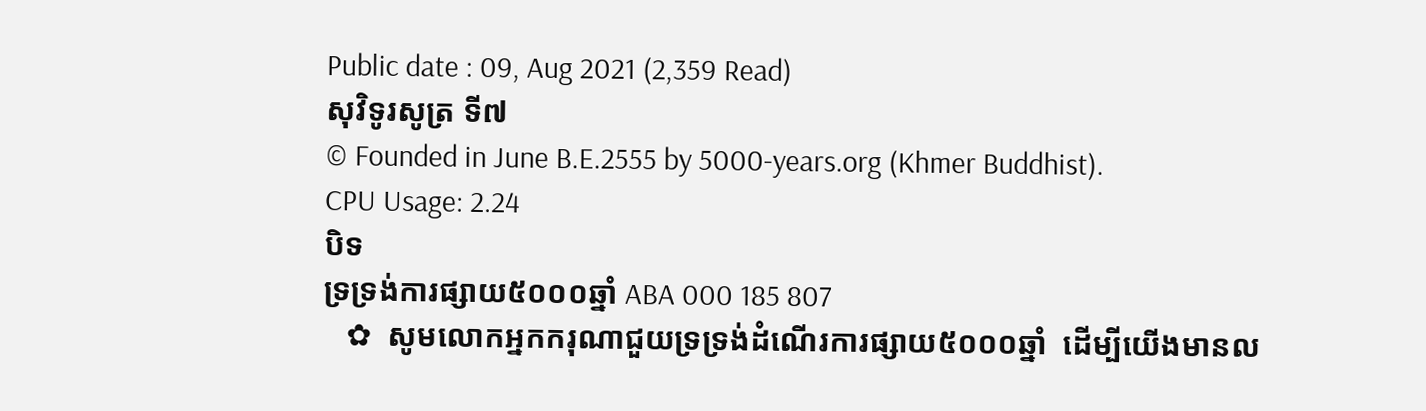Public date : 09, Aug 2021 (2,359 Read)
សុវិទូរសូត្រ ទី៧
© Founded in June B.E.2555 by 5000-years.org (Khmer Buddhist).
CPU Usage: 2.24
បិទ
ទ្រទ្រង់ការផ្សាយ៥០០០ឆ្នាំ ABA 000 185 807
   ✿  សូមលោកអ្នកករុណាជួយទ្រទ្រង់ដំណើរការផ្សាយ៥០០០ឆ្នាំ  ដើម្បីយើងមានល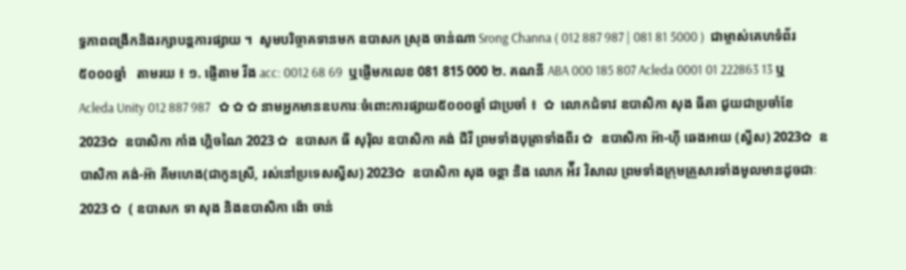ទ្ធភាពពង្រីកនិងរក្សាបន្តការផ្សាយ ។  សូមបរិច្ចាគទានមក ឧបាសក ស្រុង ចាន់ណា Srong Channa ( 012 887 987 | 081 81 5000 )  ជាម្ចាស់គេហទំព័រ៥០០០ឆ្នាំ   តាមរយ ៖ ១. ផ្ញើតាម វីង acc: 0012 68 69  ឬផ្ញើមកលេខ 081 815 000 ២. គណនី ABA 000 185 807 Acleda 0001 01 222863 13 ឬ Acleda Unity 012 887 987   ✿ ✿ ✿ នាមអ្នកមានឧបការៈចំពោះការផ្សាយ៥០០០ឆ្នាំ ជាប្រចាំ ៖  ✿  លោកជំទាវ ឧបាសិកា សុង ធីតា ជួយជាប្រចាំខែ 2023✿  ឧបាសិកា កាំង ហ្គិចណៃ 2023 ✿  ឧបាសក ធី សុរ៉ិល ឧបាសិកា គង់ ជីវី ព្រមទាំងបុត្រាទាំងពីរ ✿  ឧបាសិកា អ៊ា-ហុី ឆេងអាយ (ស្វីស) 2023✿  ឧបាសិកា គង់-អ៊ា គីមហេង(ជាកូនស្រី, រស់នៅប្រទេសស្វីស) 2023✿  ឧបាសិកា សុង ចន្ថា និង លោក អ៉ីវ វិសាល ព្រមទាំងក្រុមគ្រួសារទាំងមូលមានដូចជាៈ 2023 ✿  ( ឧបាសក ទា សុង និងឧបាសិកា ង៉ោ ចាន់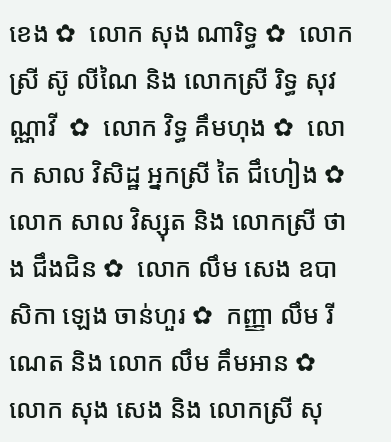ខេង ✿  លោក សុង ណារិទ្ធ ✿  លោកស្រី ស៊ូ លីណៃ និង លោកស្រី រិទ្ធ សុវណ្ណាវី  ✿  លោក វិទ្ធ គឹមហុង ✿  លោក សាល វិសិដ្ឋ អ្នកស្រី តៃ ជឹហៀង ✿  លោក សាល វិស្សុត និង លោកស្រី ថាង ជឹងជិន ✿  លោក លឹម សេង ឧបាសិកា ឡេង ចាន់ហួរ ✿  កញ្ញា លឹម រីណេត និង លោក លឹម គឹមអាន ✿  លោក សុង សេង និង លោកស្រី សុ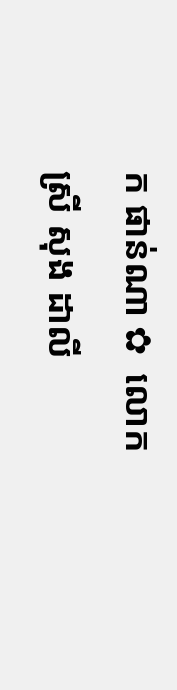ក ផាន់ណា ✿  លោកស្រី សុង ដាលី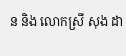ន និង លោកស្រី សុង ដា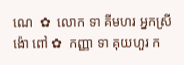ណេ  ✿  លោក ទា គីមហរ អ្នកស្រី ង៉ោ ពៅ ✿  កញ្ញា ទា គុយហួរ ក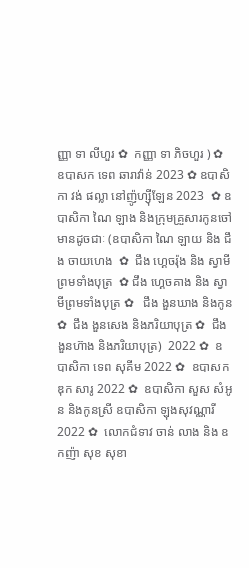ញ្ញា ទា លីហួរ ✿  កញ្ញា ទា ភិចហួរ ) ✿  ឧបាសក ទេព ឆារាវ៉ាន់ 2023 ✿ ឧបាសិកា វង់ ផល្លា នៅញ៉ូហ្ស៊ីឡែន 2023  ✿ ឧបាសិកា ណៃ ឡាង និងក្រុមគ្រួសារកូនចៅ មានដូចជាៈ (ឧបាសិកា ណៃ ឡាយ និង ជឹង ចាយហេង  ✿  ជឹង ហ្គេចរ៉ុង និង ស្វាមីព្រមទាំងបុត្រ  ✿ ជឹង ហ្គេចគាង និង ស្វាមីព្រមទាំងបុត្រ ✿   ជឹង ងួនឃាង និងកូន  ✿  ជឹង ងួនសេង និងភរិយាបុត្រ ✿  ជឹង ងួនហ៊ាង និងភរិយាបុត្រ)  2022 ✿  ឧបាសិកា ទេព សុគីម 2022 ✿  ឧបាសក ឌុក សារូ 2022 ✿  ឧបាសិកា សួស សំអូន និងកូនស្រី ឧបាសិកា ឡុងសុវណ្ណារី 2022 ✿  លោកជំទាវ ចាន់ លាង និង ឧកញ៉ា សុខ សុខា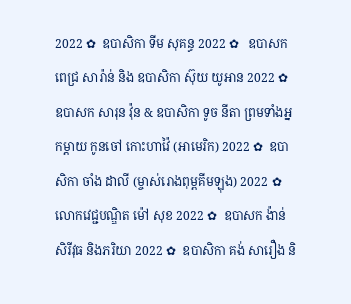2022 ✿  ឧបាសិកា ទីម សុគន្ធ 2022 ✿   ឧបាសក ពេជ្រ សារ៉ាន់ និង ឧបាសិកា ស៊ុយ យូអាន 2022 ✿  ឧបាសក សារុន វ៉ុន & ឧបាសិកា ទូច នីតា ព្រមទាំងអ្នកម្តាយ កូនចៅ កោះហាវ៉ៃ (អាមេរិក) 2022 ✿  ឧបាសិកា ចាំង ដាលី (ម្ចាស់រោងពុម្ពគីមឡុង) 2022 ✿  លោកវេជ្ជបណ្ឌិត ម៉ៅ សុខ 2022 ✿  ឧបាសក ង៉ាន់ សិរីវុធ និងភរិយា 2022 ✿  ឧបាសិកា គង់ សារឿង និ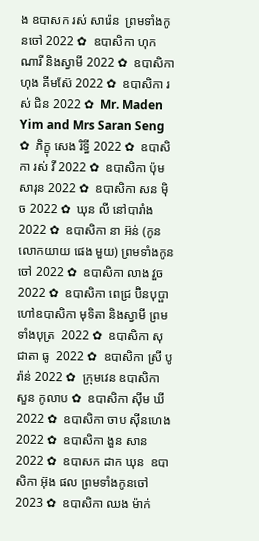ង ឧបាសក រស់ សារ៉េន  ព្រមទាំងកូនចៅ 2022 ✿  ឧបាសិកា ហុក ណារី និងស្វាមី 2022 ✿  ឧបាសិកា ហុង គីមស៊ែ 2022 ✿  ឧបាសិកា រស់ ជិន 2022 ✿  Mr. Maden Yim and Mrs Saran Seng  ✿  ភិក្ខុ សេង រិទ្ធី 2022 ✿  ឧបាសិកា រស់ វី 2022 ✿  ឧបាសិកា ប៉ុម សារុន 2022 ✿  ឧបាសិកា សន ម៉ិច 2022 ✿  ឃុន លី នៅបារាំង 2022 ✿  ឧបាសិកា នា អ៊ន់ (កូនលោកយាយ ផេង មួយ) ព្រមទាំងកូនចៅ 2022 ✿  ឧបាសិកា លាង វួច  2022 ✿  ឧបាសិកា ពេជ្រ ប៊ិនបុប្ផា ហៅឧបាសិកា មុទិតា និងស្វាមី ព្រមទាំងបុត្រ  2022 ✿  ឧបាសិកា សុជាតា ធូ  2022 ✿  ឧបាសិកា ស្រី បូរ៉ាន់ 2022 ✿  ក្រុមវេន ឧបាសិកា សួន កូលាប ✿  ឧបាសិកា ស៊ីម ឃី 2022 ✿  ឧបាសិកា ចាប ស៊ីនហេង 2022 ✿  ឧបាសិកា ងួន សាន 2022 ✿  ឧបាសក ដាក ឃុន  ឧបាសិកា អ៊ុង ផល ព្រមទាំងកូនចៅ 2023 ✿  ឧបាសិកា ឈង ម៉ាក់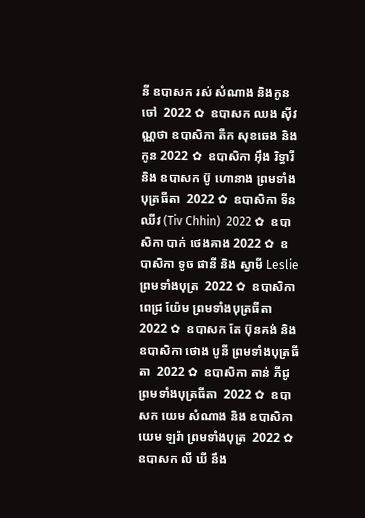នី ឧបាសក រស់ សំណាង និងកូនចៅ  2022 ✿  ឧបាសក ឈង សុីវណ្ណថា ឧបាសិកា តឺក សុខឆេង និងកូន 2022 ✿  ឧបាសិកា អុឹង រិទ្ធារី និង ឧបាសក ប៊ូ ហោនាង ព្រមទាំងបុត្រធីតា  2022 ✿  ឧបាសិកា ទីន ឈីវ (Tiv Chhin)  2022 ✿  ឧបាសិកា បាក់ ថេងគាង 2022 ✿  ឧបាសិកា ទូច ផានី និង ស្វាមី Leslie ព្រមទាំងបុត្រ  2022 ✿  ឧបាសិកា ពេជ្រ យ៉ែម ព្រមទាំងបុត្រធីតា  2022 ✿  ឧបាសក តែ ប៊ុនគង់ និង ឧបាសិកា ថោង បូនី ព្រមទាំងបុត្រធីតា  2022 ✿  ឧបាសិកា តាន់ ភីជូ ព្រមទាំងបុត្រធីតា  2022 ✿  ឧបាសក យេម សំណាង និង ឧបាសិកា យេម ឡរ៉ា ព្រមទាំងបុត្រ  2022 ✿  ឧបាសក លី ឃី នឹង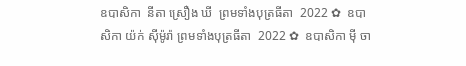ឧបាសិកា  នីតា ស្រឿង ឃី  ព្រមទាំងបុត្រធីតា  2022 ✿  ឧបាសិកា យ៉ក់ សុីម៉ូរ៉ា ព្រមទាំងបុត្រធីតា  2022 ✿  ឧបាសិកា មុី ចា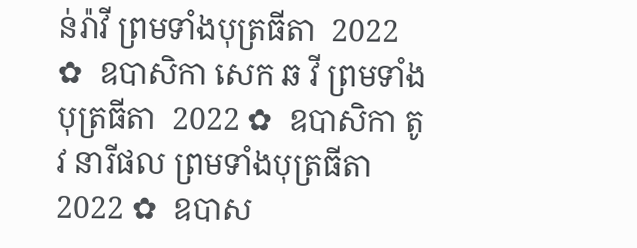ន់រ៉ាវី ព្រមទាំងបុត្រធីតា  2022 ✿  ឧបាសិកា សេក ឆ វី ព្រមទាំងបុត្រធីតា  2022 ✿  ឧបាសិកា តូវ នារីផល ព្រមទាំងបុត្រធីតា  2022 ✿  ឧបាស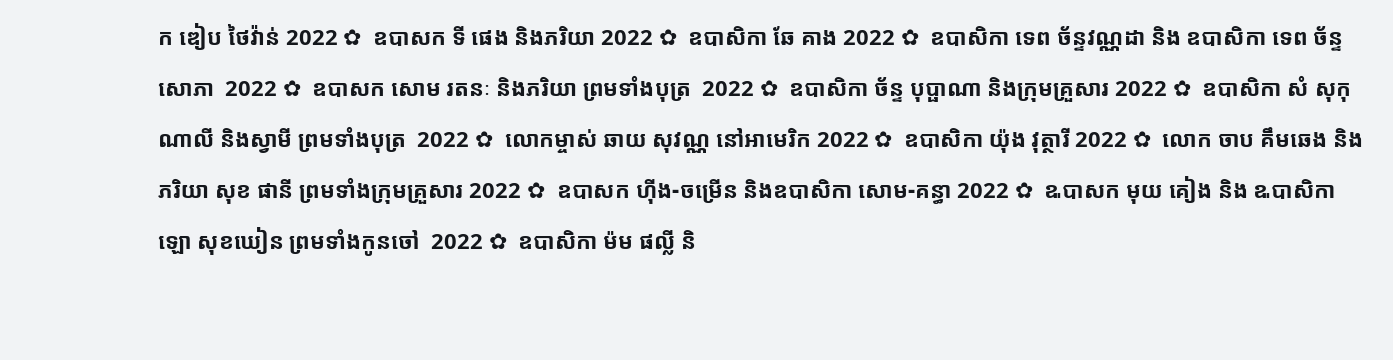ក ឌៀប ថៃវ៉ាន់ 2022 ✿  ឧបាសក ទី ផេង និងភរិយា 2022 ✿  ឧបាសិកា ឆែ គាង 2022 ✿  ឧបាសិកា ទេព ច័ន្ទវណ្ណដា និង ឧបាសិកា ទេព ច័ន្ទសោភា  2022 ✿  ឧបាសក សោម រតនៈ និងភរិយា ព្រមទាំងបុត្រ  2022 ✿  ឧបាសិកា ច័ន្ទ បុប្ផាណា និងក្រុមគ្រួសារ 2022 ✿  ឧបាសិកា សំ សុកុណាលី និងស្វាមី ព្រមទាំងបុត្រ  2022 ✿  លោកម្ចាស់ ឆាយ សុវណ្ណ នៅអាមេរិក 2022 ✿  ឧបាសិកា យ៉ុង វុត្ថារី 2022 ✿  លោក ចាប គឹមឆេង និងភរិយា សុខ ផានី ព្រមទាំងក្រុមគ្រួសារ 2022 ✿  ឧបាសក ហ៊ីង-ចម្រើន និងឧបាសិកា សោម-គន្ធា 2022 ✿  ឩបាសក មុយ គៀង និង ឩបាសិកា ឡោ សុខឃៀន ព្រមទាំងកូនចៅ  2022 ✿  ឧបាសិកា ម៉ម ផល្លី និ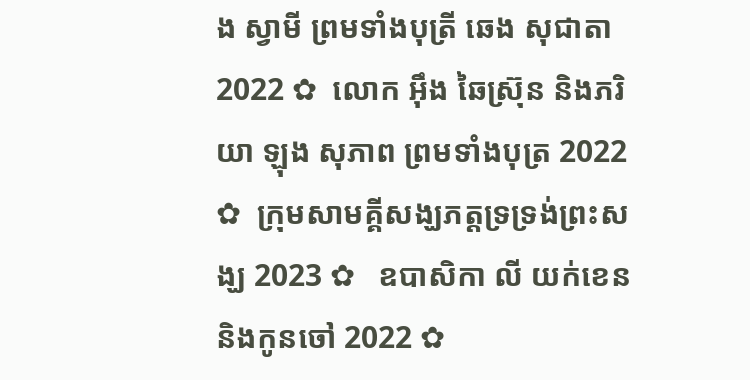ង ស្វាមី ព្រមទាំងបុត្រី ឆេង សុជាតា 2022 ✿  លោក អ៊ឹង ឆៃស្រ៊ុន និងភរិយា ឡុង សុភាព ព្រមទាំងបុត្រ 2022 ✿  ក្រុមសាមគ្គីសង្ឃភត្តទ្រទ្រង់ព្រះសង្ឃ 2023 ✿   ឧបាសិកា លី យក់ខេន និងកូនចៅ 2022 ✿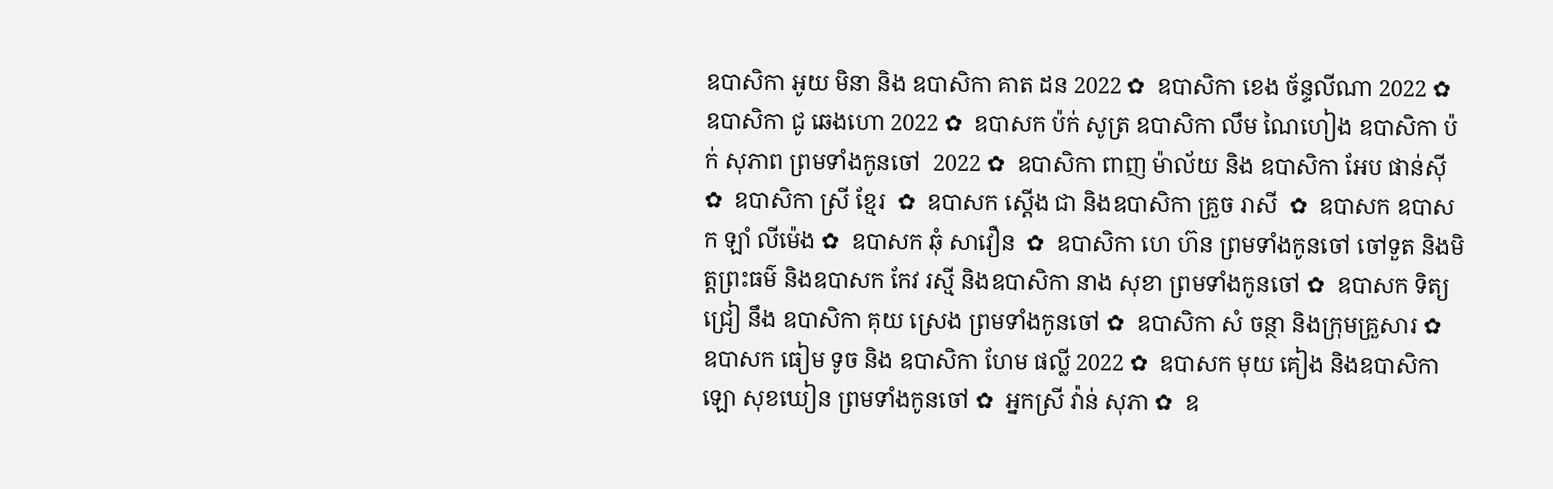ឧបាសិកា អូយ មិនា និង ឧបាសិកា គាត ដន 2022 ✿  ឧបាសិកា ខេង ច័ន្ទលីណា 2022 ✿  ឧបាសិកា ជូ ឆេងហោ 2022 ✿  ឧបាសក ប៉ក់ សូត្រ ឧបាសិកា លឹម ណៃហៀង ឧបាសិកា ប៉ក់ សុភាព ព្រមទាំងកូនចៅ  2022 ✿  ឧបាសិកា ពាញ ម៉ាល័យ និង ឧបាសិកា អែប ផាន់ស៊ី  ✿  ឧបាសិកា ស្រី ខ្មែរ  ✿  ឧបាសក ស្តើង ជា និងឧបាសិកា គ្រួច រាសី  ✿  ឧបាសក ឧបាសក ឡាំ លីម៉េង ✿  ឧបាសក ឆុំ សាវឿន  ✿  ឧបាសិកា ហេ ហ៊ន ព្រមទាំងកូនចៅ ចៅទួត និងមិត្តព្រះធម៌ និងឧបាសក កែវ រស្មី និងឧបាសិកា នាង សុខា ព្រមទាំងកូនចៅ ✿  ឧបាសក ទិត្យ ជ្រៀ នឹង ឧបាសិកា គុយ ស្រេង ព្រមទាំងកូនចៅ ✿  ឧបាសិកា សំ ចន្ថា និងក្រុមគ្រួសារ ✿  ឧបាសក ធៀម ទូច និង ឧបាសិកា ហែម ផល្លី 2022 ✿  ឧបាសក មុយ គៀង និងឧបាសិកា ឡោ សុខឃៀន ព្រមទាំងកូនចៅ ✿  អ្នកស្រី វ៉ាន់ សុភា ✿  ឧ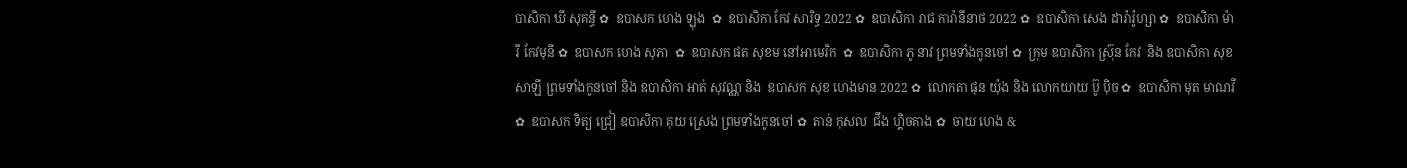បាសិកា ឃី សុគន្ធី ✿  ឧបាសក ហេង ឡុង  ✿  ឧបាសិកា កែវ សារិទ្ធ 2022 ✿  ឧបាសិកា រាជ ការ៉ានីនាថ 2022 ✿  ឧបាសិកា សេង ដារ៉ារ៉ូហ្សា ✿  ឧបាសិកា ម៉ារី កែវមុនី ✿  ឧបាសក ហេង សុភា  ✿  ឧបាសក ផត សុខម នៅអាមេរិក  ✿  ឧបាសិកា ភូ នាវ ព្រមទាំងកូនចៅ ✿  ក្រុម ឧបាសិកា ស្រ៊ុន កែវ  និង ឧបាសិកា សុខ សាឡី ព្រមទាំងកូនចៅ និង ឧបាសិកា អាត់ សុវណ្ណ និង  ឧបាសក សុខ ហេងមាន 2022 ✿  លោកតា ផុន យ៉ុង និង លោកយាយ ប៊ូ ប៉ិច ✿  ឧបាសិកា មុត មាណវី ✿  ឧបាសក ទិត្យ ជ្រៀ ឧបាសិកា គុយ ស្រេង ព្រមទាំងកូនចៅ ✿  តាន់ កុសល  ជឹង ហ្គិចគាង ✿  ចាយ ហេង &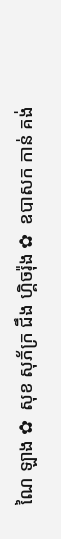ណៃ ឡាង ✿  សុខ សុភ័ក្រ ជឹង ហ្គិចរ៉ុង ✿  ឧបាសក កាន់ គង់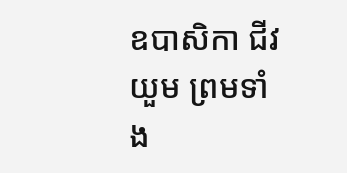ឧបាសិកា ជីវ យួម ព្រមទាំង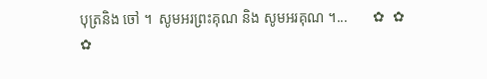បុត្រនិង ចៅ ។  សូមអរព្រះគុណ និង សូមអរគុណ ។...       ✿  ✿  ✿